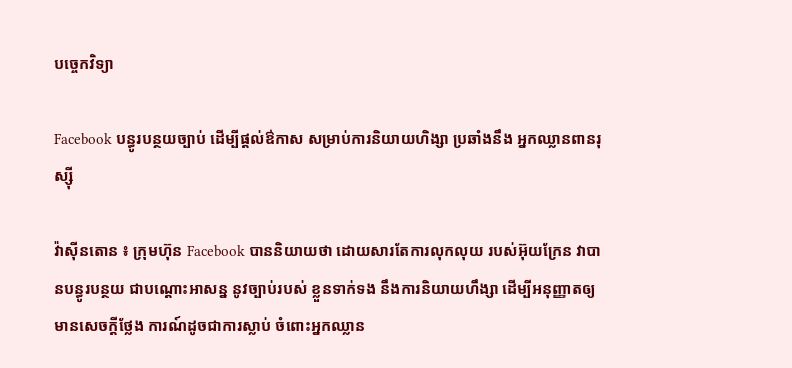បច្ចេកវិទ្យា

Facebook បន្ធូរបន្ថយច្បាប់ ដើម្បីផ្តល់ឳកាស សម្រាប់ការនិយាយហិង្សា ប្រឆាំងនឹង អ្នកឈ្លានពានរុស្ស៊ី

វ៉ាស៊ីនតោន ៖ ក្រុមហ៊ុន Facebook បាននិយាយថា ដោយសារតែការលុកលុយ របស់អ៊ុយក្រែន វាបានបន្ធូរបន្ថយ ជាបណ្តោះអាសន្ន នូវច្បាប់របស់ ខ្លួនទាក់ទង នឹងការនិយាយហឹង្សា ដើម្បីអនុញ្ញាតឲ្យមានសេចក្តីថ្លែង ការណ៍ដូចជាការស្លាប់ ចំពោះអ្នកឈ្លាន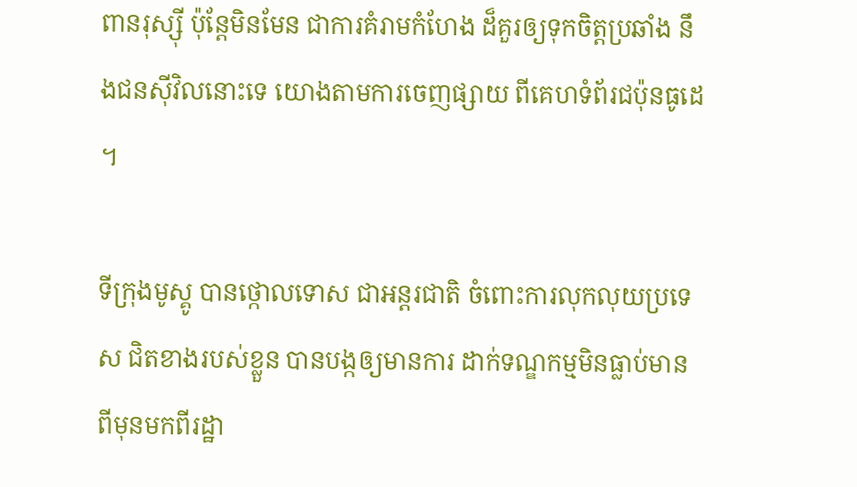ពានរុស្ស៊ី ប៉ុន្តែមិនមែន ជាការគំរាមកំហែង ដ៏គួរឲ្យទុកចិត្តប្រឆាំង នឹងជនស៊ីវិលនោះទេ យោងតាមការចេញផ្សាយ ពីគេហទំព័រជប៉ុនធូដេ ។

ទីក្រុងមូស្គូ បានថ្កោលទោស ជាអន្តរជាតិ ចំពោះការលុកលុយប្រទេស ជិតខាងរបស់ខ្លួន បានបង្កឲ្យមានការ ដាក់ទណ្ឌកម្មមិនធ្លាប់មាន ពីមុនមកពីរដ្ឋា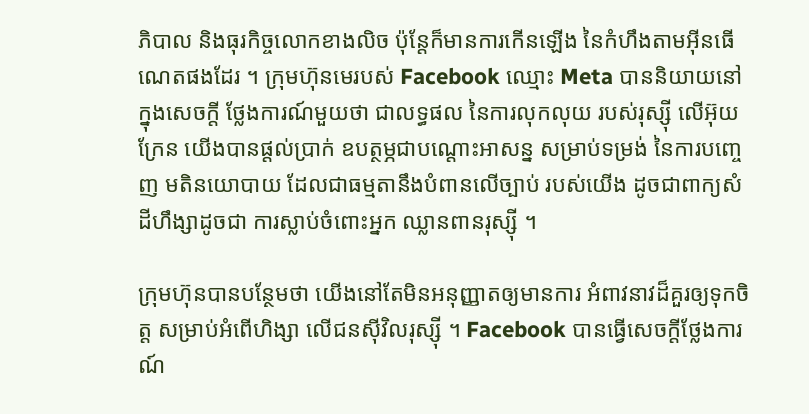ភិបាល និងធុរកិច្ចលោកខាងលិច ប៉ុន្តែក៏មានការកើនឡើង នៃកំហឹងតាមអ៊ីនធើណេតផងដែរ ។ ក្រុមហ៊ុនមេរបស់ Facebook ឈ្មោះ Meta បាននិយាយនៅក្នុងសេចក្តី ថ្លែងការណ៍មួយថា ជាលទ្ធផល នៃការលុកលុយ របស់រុស្ស៊ី លើអ៊ុយក្រែន យើងបានផ្តល់ប្រាក់ ឧបត្ថម្ភជាបណ្តោះអាសន្ន សម្រាប់ទម្រង់ នៃការបញ្ចេញ មតិនយោបាយ ដែលជាធម្មតានឹងបំពានលើច្បាប់ របស់យើង ដូចជាពាក្យសំដីហឹង្សាដូចជា ការស្លាប់ចំពោះអ្នក ឈ្លានពានរុស្ស៊ី ។

ក្រុមហ៊ុនបានបន្ថែមថា យើងនៅតែមិនអនុញ្ញាតឲ្យមានការ អំពាវនាវដ៏គួរឲ្យទុកចិត្ត សម្រាប់អំពើហិង្សា លើជនស៊ីវិលរុស្ស៊ី ។ Facebook បានធ្វើសេចក្តីថ្លែងការណ៍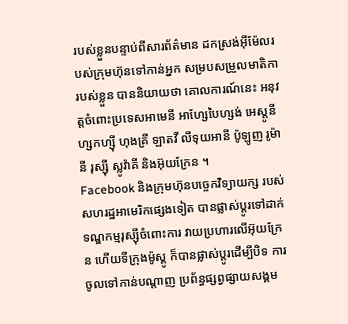របស់ខ្លួនបន្ទាប់ពីសារព័ត៌មាន ដកស្រង់អ៊ីម៉ែលរបស់ក្រុមហ៊ុនទៅកាន់អ្នក សម្របសម្រួលមាតិកា របស់ខ្លួន បាននិយាយថា គោលការណ៍នេះ អនុវត្តចំពោះប្រទេសអាមេនី អាហ្សែបៃហ្សង់ អេស្តូនី ហ្សកហ្ស៊ី ហុងគ្រី ឡាតវី លីទុយអានី ប៉ូឡូញ រូម៉ានី រុស្ស៊ី ស្លូវ៉ាគី និងអ៊ុយក្រែន ។
Facebook និងក្រុមហ៊ុនបច្ចេកវិទ្យាយក្ស របស់សហរដ្ឋអាមេរិកផ្សេងទៀត បានផ្លាស់ប្តូរទៅដាក់ ទណ្ឌកម្មរុស្ស៊ីចំពោះការ វាយប្រហារលើអ៊ុយក្រែន ហើយទីក្រុងម៉ូស្គូ ក៏បានផ្លាស់ប្តូរដើម្បីបិទ ការចូលទៅកាន់បណ្តាញ ប្រព័ន្ធផ្សព្វផ្សាយសង្គម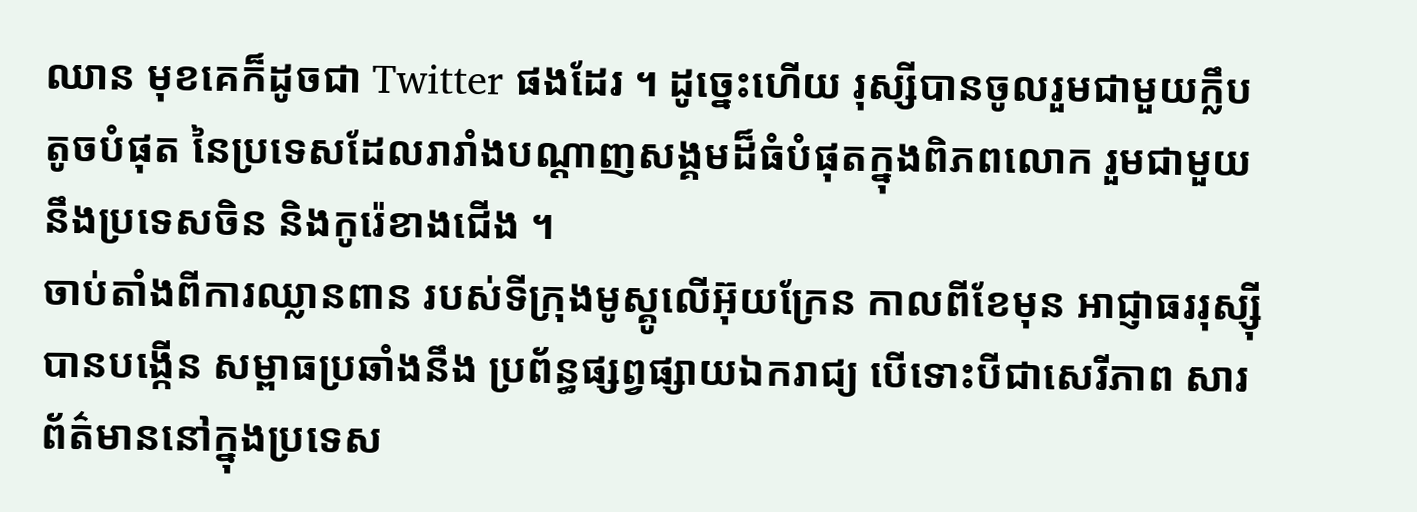ឈាន មុខគេក៏ដូចជា Twitter ផងដែរ ។ ដូច្នេះហើយ រុស្សីបានចូលរួមជាមួយក្លឹបតូចបំផុត នៃប្រទេសដែលរារាំងបណ្ដាញសង្គមដ៏ធំបំផុតក្នុងពិភពលោក រួមជាមួយនឹងប្រទេសចិន និងកូរ៉េខាងជើង ។
ចាប់តាំងពីការឈ្លានពាន របស់ទីក្រុងមូស្គូលើអ៊ុយក្រែន កាលពីខែមុន អាជ្ញាធររុស្ស៊ី បានបង្កើន សម្ពាធប្រឆាំងនឹង ប្រព័ន្ធផ្សព្វផ្សាយឯករាជ្យ បើទោះបីជាសេរីភាព សារព័ត៌មាននៅក្នុងប្រទេស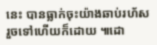នេះ បានធ្លាក់ចុះយ៉ាងឆាប់រហ័ស រួចទៅហើយក៏ដោយ ៕ដោ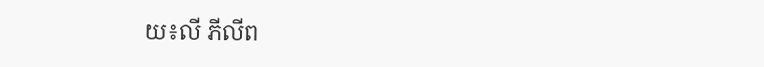យ៖លី ភីលីព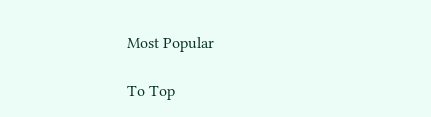Most Popular

To Top